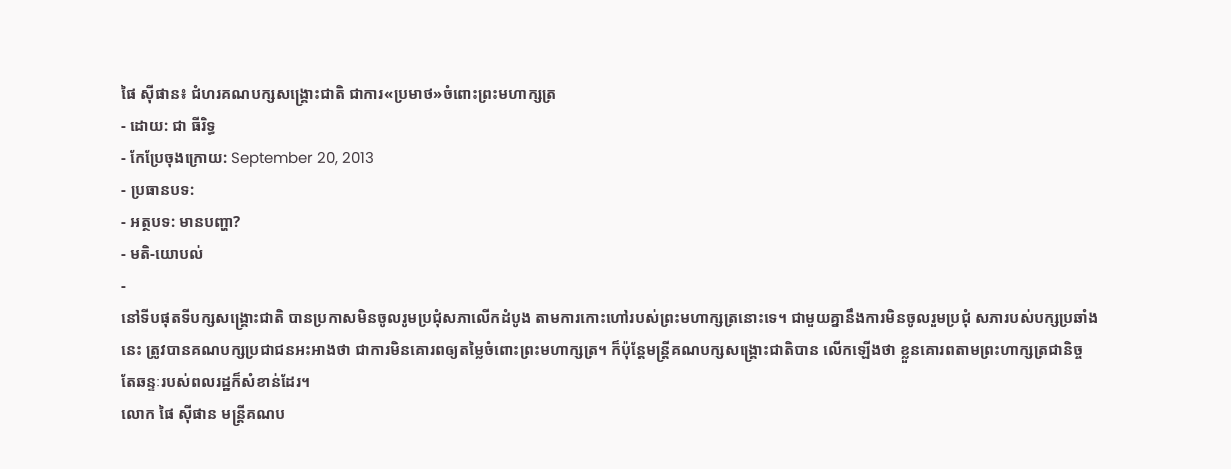ផៃ ស៊ីផាន៖ ជំហរគណបក្សសង្គ្រោះជាតិ ជាការ«ប្រមាថ»ចំពោះព្រះមហាក្សត្រ
- ដោយ: ជា ធីរិទ្ធ
- កែប្រែចុងក្រោយ: September 20, 2013
- ប្រធានបទ:
- អត្ថបទ: មានបញ្ហា?
- មតិ-យោបល់
-
នៅទីបផុតទីបក្សសង្គ្រោះជាតិ បានប្រកាសមិនចូលរូមប្រជុំសភាលើកដំបូង តាមការកោះហៅរបស់ព្រះមហាក្សត្រនោះទេ។ ជាមួយគ្នានឹងការមិនចូលរួមប្រជុំ សភារបស់បក្សប្រឆាំងនេះ ត្រូវបានគណបក្សប្រជាជនអះអាងថា ជាការមិនគោរពឲ្យតម្លៃចំពោះព្រះមហាក្សត្រ។ ក៏ប៉ុន្តែមន្រ្តីគណបក្សសង្គ្រោះជាតិបាន លើកឡើងថា ខ្លួនគោរពតាមព្រះហាក្សត្រជានិច្ច តែឆន្ទៈរបស់ពលរដ្ឋក៏សំខាន់ដែរ។
លោក ផៃ ស៊ីផាន មន្ត្រីគណប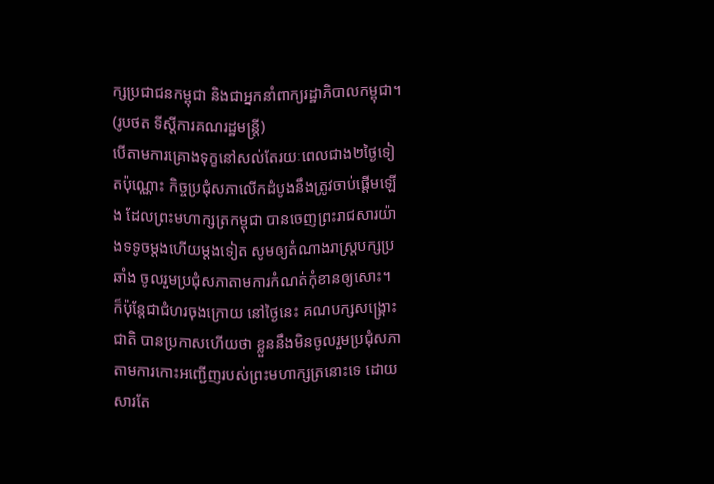ក្សប្រជាជនកម្ពុជា និងជាអ្នកនាំពាក្យរដ្ឋាភិបាលកម្ពុជា។ (រូបថត ទីស្ដីការគណរដ្ឋមន្ត្រី)
បើតាមការគ្រោងទុក្ខនៅសល់តែរយៈពេលជាង២ថ្ងៃទៀតប៉ុណ្ណោះ កិច្ចប្រជុំសភាលើកដំបូងនឹងត្រូវចាប់ផ្តើមឡើង ដែលព្រះមហាក្សត្រកម្ពុជា បានចេញព្រះរាជសារយ៉ាងទទូចម្តងហើយម្តងទៀត សូមឲ្យតំណាងរាស្រ្តបក្សប្រឆាំង ចូលរួមប្រជុំសភាតាមការកំណត់កុំខានឲ្យសោះ។ ក៏ប៉ុន្តែជាជំហរចុងក្រោយ នៅថ្ងៃនេះ គណបក្សសង្គ្រោះជាតិ បានប្រកាសហើយថា ខ្លួននឹងមិនចូលរួមប្រជុំសភា តាមការកោះអញ្ជើញរបស់ព្រះមហាក្សត្រនោះទេ ដោយសារតែ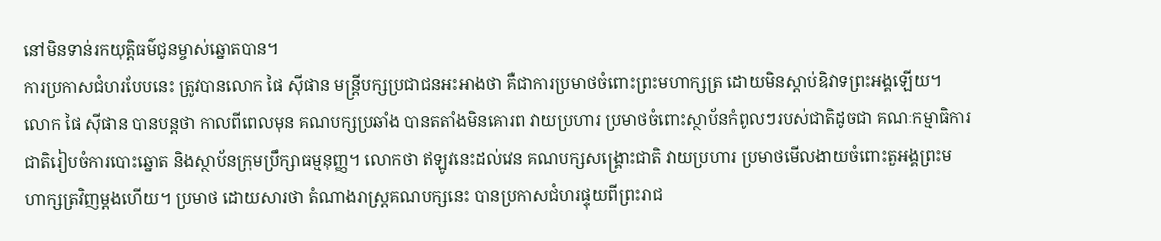នៅមិនទាន់រកយុត្តិធម៌ជូនម្ចាស់ឆ្នោតបាន។
ការប្រកាសជំហរបែបនេះ ត្រូវបានលោក ផៃ ស៊ីផាន មន្រ្តីបក្សប្រជាជនអះអាងថា គឺជាការប្រមាថចំពោះព្រះមហាក្សត្រ ដោយមិនស្តាប់ឧិវាទព្រះអង្គឡើយ។ លោក ផៃ ស៊ីផាន បានបន្តថា កាលពីពេលមុន គណបក្សប្រឆាំង បានតតាំងមិនគោរព វាយប្រហារ ប្រមាថចំពោះស្ថាប័នកំពូលៗរបស់ជាតិដូចជា គណៈកម្មាធិការជាតិរៀបចំការបោះឆ្នោត និងស្ថាប័នក្រុមប្រឹក្សាធម្មនុញ្ញ។ លោកថា ឥឡូវនេះដល់វេន គណបក្សសង្គ្រោះជាតិ វាយប្រហារ ប្រមាថមើលងាយចំពោះតួអង្គព្រះមហាក្សត្រវិញម្តងហើយ។ ប្រមាថ ដោយសារថា តំណាងរាស្រ្តគណបក្សនេះ បានប្រកាសជំហរផ្ទុយពីព្រះរាជ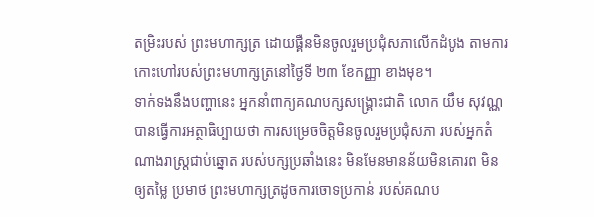តម្រិះរបស់ ព្រះមហាក្សត្រ ដោយផ្គឺនមិនចូលរួមប្រជុំសភាលើកដំបូង តាមការកោះហៅរបស់ព្រះមហាក្សត្រនៅថ្ងៃទី ២៣ ខែកញ្ញា ខាងមុខ។
ទាក់ទងនឹងបញ្ហានេះ អ្នកនាំពាក្យគណបក្សសង្គ្រោះជាតិ លោក យឹម សុវណ្ណ បានធ្វើការអត្ថាធិប្បាយថា ការសម្រេចចិត្តមិនចូលរួមប្រជុំសភា របស់អ្នកតំណាងរាស្រ្តជាប់ឆ្នោត របស់បក្សប្រឆាំងនេះ មិនមែនមានន័យមិនគោរព មិនឲ្យតម្លៃ ប្រមាថ ព្រះមហាក្សត្រដូចការចោទប្រកាន់ របស់គណប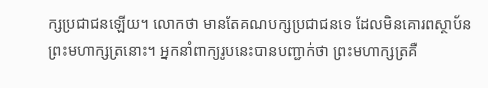ក្សប្រជាជនឡើយ។ លោកថា មានតែគណបក្សប្រជាជនទេ ដែលមិនគោរពស្ថាប័នព្រះមហាក្សត្រនោះ។ អ្នកនាំពាក្យរូបនេះបានបញ្ជាក់ថា ព្រះមហាក្សត្រគឺ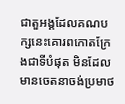ជាតួអង្គដែលគណបក្សនេះគោរពកោតក្រែងជាទីបំផុត មិនដែលមានចេតនាចង់ប្រមាថ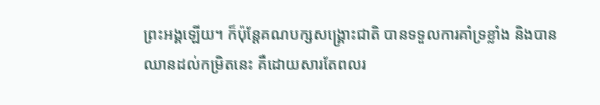ព្រះអង្គឡើយ។ ក៏ប៉ុន្តែគណបក្សសង្គ្រោះជាតិ បានទទួលការគាំទ្រខ្លាំង និងបានឈានដល់កម្រិតនេះ គឺដោយសារតែពលរ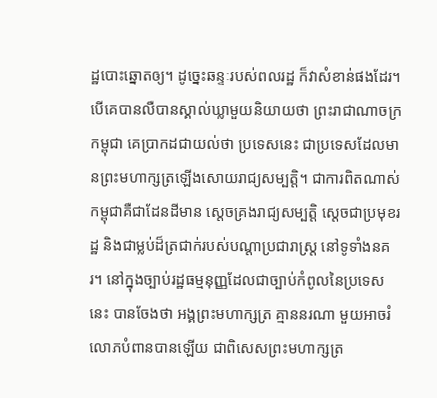ដ្ឋបោះឆ្នោតឲ្យ។ ដូច្នេះឆន្ទៈរបស់ពលរដ្ឋ ក៏វាសំខាន់ផងដែរ។
បើគេបានលឺបានស្គាល់ឃ្លាមួយនិយាយថា ព្រះរាជាណាចក្រកម្ពុជា គេប្រាកដជាយល់ថា ប្រទេសនេះ ជាប្រទេសដែលមានព្រះមហាក្សត្រឡើងសោយរាជ្យសម្បត្តិ។ ជាការពិតណាស់កម្ពុជាគឺជាដែនដីមាន ស្តេចគ្រងរាជ្យសម្បត្តិ ស្តេចជាប្រមុខរដ្ឋ និងជាម្លប់ដ៏ត្រជាក់របស់បណ្តាប្រជារាស្រ្ត នៅទូទាំងនគរ។ នៅក្នុងច្បាប់រដ្ឋធម្មនុញ្ញដែលជាច្បាប់កំពូលនៃប្រទេសនេះ បានចែងថា អង្គព្រះមហាក្សត្រ គ្មាននរណា មួយអាចរំលោភបំពានបានឡើយ ជាពិសេសព្រះមហាក្សត្រ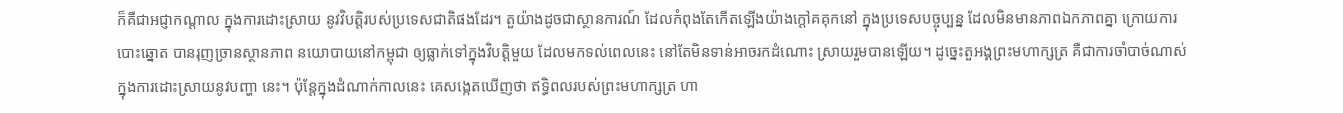ក៏គឺជាអជ្ញាកណ្តាល ក្នុងការដោះស្រាយ នូវវិបត្តិរបស់ប្រទេសជាតិផងដែរ។ តួយ៉ាងដូចជាស្ថានការណ៍ ដែលកំពុងតែកើតឡើងយ៉ាងក្តៅគគុកនៅ ក្នុងប្រទេសបច្ចុប្បន្ន ដែលមិនមានភាពឯកភាពគ្នា ក្រោយការបោះឆ្នោត បានរុញច្រានស្ថានភាព នយោបាយនៅកម្ពុជា ឲ្យធ្លាក់ទៅក្នុងវិបត្តិមួយ ដែលមកទល់ពេលនេះ នៅតែមិនទាន់អាចរកដំណោះ ស្រាយរួមបានឡើយ។ ដូច្នេះតួអង្គព្រះមហាក្សត្រ គឺជាការចាំបាច់ណាស់ក្នុងការដោះស្រាយនូវបញ្ហា នេះ។ ប៉ុន្តែក្នុងដំណាក់កាលនេះ គេសង្កេតឃើញថា ឥទ្ធិពលរបស់ព្រះមហាក្សត្រ ហា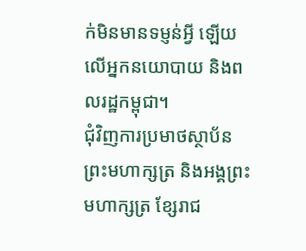ក់មិនមានទម្ញន់អ្វី ឡើយលើអ្នកនយោបាយ និងពលរដ្ឋកម្ពុជា។
ជុំវិញការប្រមាថស្ថាប័នព្រះមហាក្សត្រ និងអង្គព្រះមហាក្សត្រ ខ្សែរាជ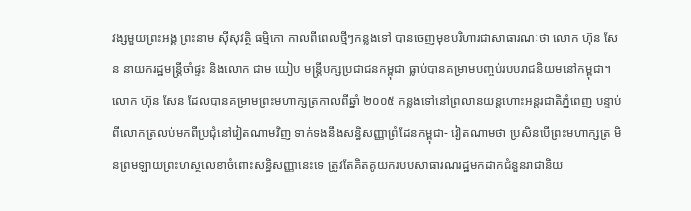វង្សមួយព្រះអង្គ ព្រះនាម ស៊ីសុវត្ថិ ធម្មិកោ កាលពីពេលថ្មីៗកន្លងទៅ បានចេញមុខបរិហារជាសាធារណៈថា លោក ហ៊ុន សែន នាយករដ្ឋមន្រ្តីចាំផ្ទះ និងលោក ជាម យៀប មន្រ្តីបក្សប្រជាជនកម្ពុជា ធ្លាប់បានគម្រាមបញ្ចប់របបរាជនិយមនៅកម្ពុជា។ លោក ហ៊ុន សែន ដែលបានគម្រាមព្រះមហាក្សត្រកាលពីឆ្នាំ ២០០៥ កន្លងទៅនៅព្រលានយន្តហោះអន្តរជាតិភ្នំពេញ បន្ទាប់ពីលោកត្រលប់មកពីប្រជុំនៅវៀតណាមវិញ ទាក់ទងនឹងសន្ធិសញ្ញាព្រំដែនកម្ពុជា- វៀតណាមថា ប្រសិនបើព្រះមហាក្សត្រ មិនព្រមឡាយព្រះហស្ថលេខាចំពោះសន្ធិសញ្ញានេះទេ ត្រូវតែគិតគូយករបបសាធារណរដ្ឋមកដាកជំនួនរាជានិយ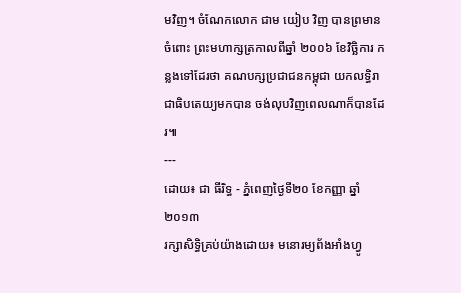មវិញ។ ចំណែកលោក ជាម យៀប វិញ បានព្រមានចំពោះ ព្រះមហាក្សត្រកាលពីឆ្នាំ ២០០៦ ខែវិច្ឆិការ កន្លងទៅដែរថា គណបក្សប្រជាជនកម្ពុជា យកលទ្ធិរាជាធិបតេយ្យមកបាន ចង់លុបវិញពេលណាក៏បានដែរ៕
---
ដោយ៖ ជា ធីរិទ្ធ - ភ្នំពេញថ្ងៃទី២០ ខែកញ្ញា ឆ្នាំ២០១៣
រក្សាសិទ្ធិគ្រប់យ៉ាងដោយ៖ មនោរម្យព័ងអាំងហ្វូ